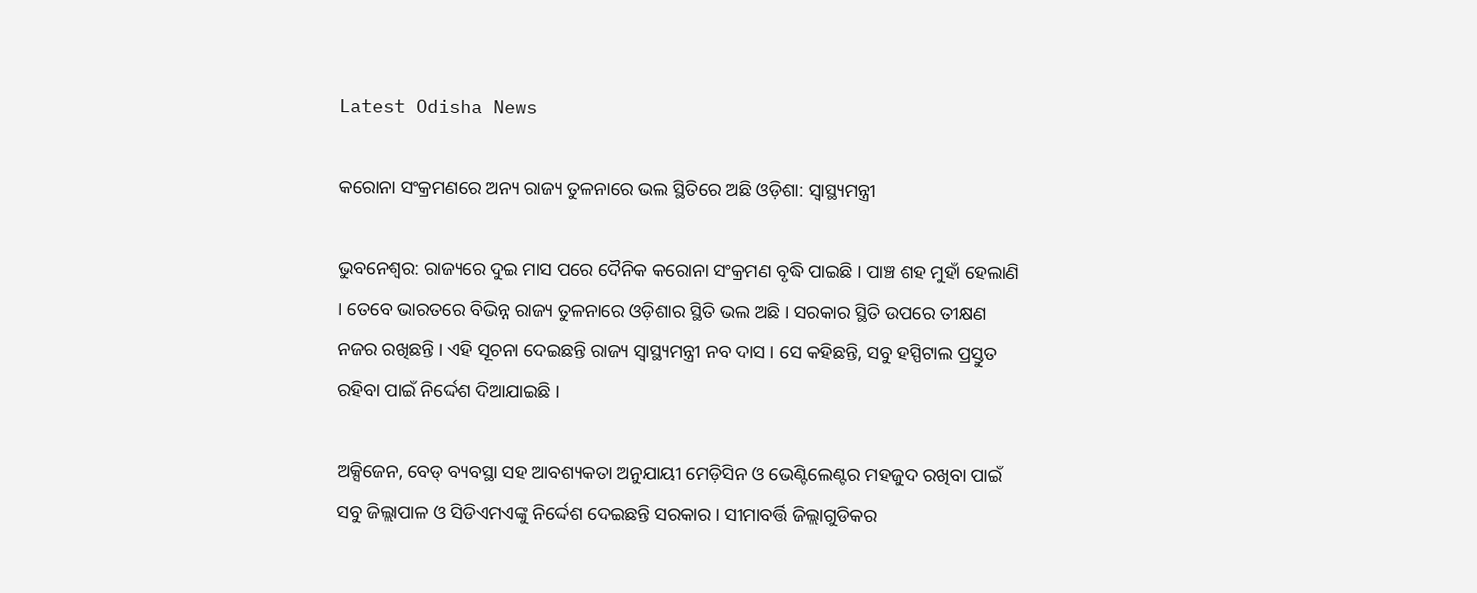Latest Odisha News

କରୋନା ସଂକ୍ରମଣରେ ଅନ୍ୟ ରାଜ୍ୟ ତୁଳନାରେ ଭଲ ସ୍ଥିତିରେ ଅଛି ଓଡ଼ିଶା: ସ୍ୱାସ୍ଥ୍ୟମନ୍ତ୍ରୀ

ଭୁବନେଶ୍ୱର: ରାଜ୍ୟରେ ଦୁଇ ମାସ ପରେ ଦୈନିକ କରୋନା ସଂକ୍ରମଣ ବୃଦ୍ଧି ପାଇଛି । ପାଞ୍ଚ ଶହ ମୁହାଁ ହେଲାଣି । ତେବେ ଭାରତରେ ବିଭିନ୍ନ ରାଜ୍ୟ ତୁଳନାରେ ଓଡ଼ିଶାର ସ୍ଥିତି ଭଲ ଅଛି । ସରକାର ସ୍ଥିତି ଉପରେ ତୀକ୍ଷଣ ନଜର ରଖିଛନ୍ତି । ଏହି ସୂଚନା ଦେଇଛନ୍ତି ରାଜ୍ୟ ସ୍ୱାସ୍ଥ୍ୟମନ୍ତ୍ରୀ ନବ ଦାସ । ସେ କହିଛନ୍ତି, ସବୁ ହସ୍ପିଟାଲ ପ୍ରସ୍ତୁତ ରହିବା ପାଇଁ ନିର୍ଦ୍ଦେଶ ଦିଆଯାଇଛି ।

ଅକ୍ସିଜେନ, ବେଡ୍ ବ୍ୟବସ୍ଥା ସହ ଆବଶ୍ୟକତା ଅନୁଯାୟୀ ମେଡ଼ିସିନ ଓ ଭେଣ୍ଟିଲେଣ୍ଟର ମହଜୁଦ ରଖିବା ପାଇଁ ସବୁ ଜିଲ୍ଲାପାଳ ଓ ସିଡିଏମଏଙ୍କୁ ନିର୍ଦ୍ଦେଶ ଦେଇଛନ୍ତି ସରକାର । ସୀମାବର୍ତ୍ତି ଜିଲ୍ଲାଗୁଡିକର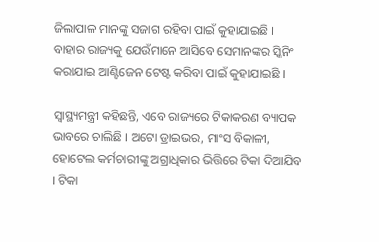ଜିଲାପାଳ ମାନଙ୍କୁ ସଜାଗ ରହିବା ପାଇଁ କୁହାଯାଇଛି । ବାହାର ରାଜ୍ୟକୁ ଯେଉଁମାନେ ଆସିବେ ସେମାନଙ୍କର ସ୍କିନିଂ କରାଯାଇ ଆଣ୍ଟିଜେନ ଟେଷ୍ଟ କରିବା ପାଇଁ କୁହାଯାଇଛି ।

ସ୍ୱାସ୍ଥ୍ୟମନ୍ତ୍ରୀ କହିଛନ୍ତି, ଏବେ ରାଜ୍ୟରେ ଟିକାକରଣ ବ୍ୟାପକ ଭାବରେ ଚାଲିଛି । ଅଟୋ ଡ୍ରାଇଭର, ମାଂସ ବିକାଳୀ, ହୋଟେଲ କର୍ମଚାରୀଙ୍କୁ ଅଗ୍ରାଧିକାର ଭିତ୍ତିରେ ଟିକା ଦିଆଯିବ । ଟିକା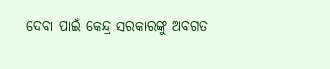ଦେବା ପାଇଁ କେନ୍ଦ୍ର ସରକାରଙ୍କୁ ଅବଗତ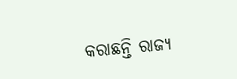କରାଛନ୍ତି ରାଜ୍ୟ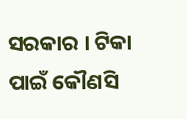ସରକାର । ଟିକା ପାଇଁ କୌଣସି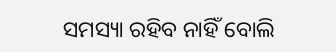ସମସ୍ୟା ରହିବ ନାହିଁ ବୋଲି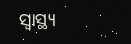ସ୍ୱାସ୍ଥ୍ୟ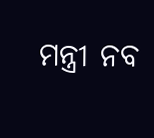ମନ୍ତ୍ରୀ ନବ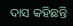ଦାସ କହିଛନ୍ତି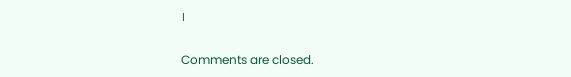।

Comments are closed.